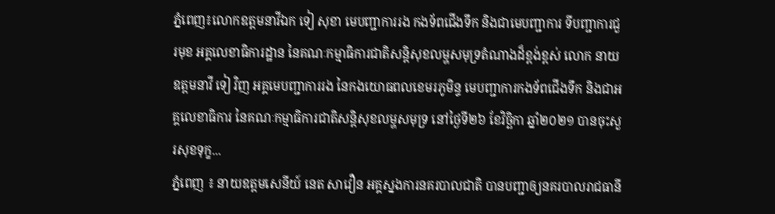ភ្នំពេញ៖លោកឧត្តមនាវីឯក ទៀ សុខា មេបញ្ជាការរង កងទ័ពជើងទឹក និងជាមេបញ្ជាការ ទីបញ្ជាការជួរមុខ អគ្គលេខាធិការដ្ឋាន នៃគណៈកម្មាធិការជាតិសន្តិសុខលម្ហសមុទ្រតំណាងដ៏ខ្ពង់ខ្ពស់ លោក នាយឧត្តមនាវី ទៀ វិញ អគ្គមេបញ្ជាការរង នៃកងយោធពលខេមរភូមិន្ទ មេបញ្ជាការកងទ័ពជើងទឹក និងជាអគ្គលេខាធិការ នៃគណៈកម្មាធិការជាតិសន្តិសុខលម្ហសមុទ្រ នៅថ្ងៃទី២៦ ខែវិច្ឆិកា ឆ្នាំ២០២១ បានចុះសួរសុខទុក្ខ...
ភ្នំពេញ ៖ នាយឧត្តមសេនីយ៍ នេត សាវឿន អគ្គស្នងការនគរបាលជាតិ បានបញ្ជាឲ្យនគរបាលរាជធានី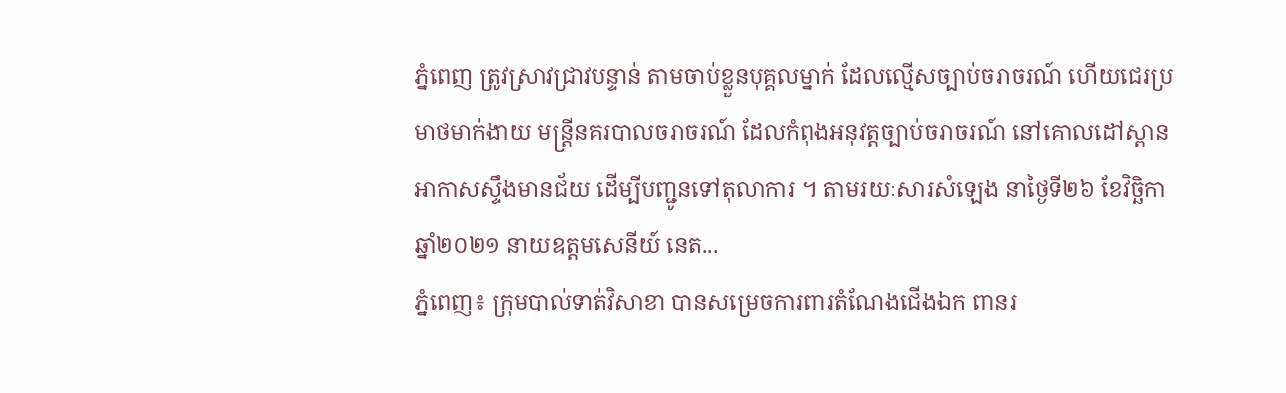ភ្នំពេញ ត្រូវស្រាវជ្រាវបន្ទាន់ តាមចាប់ខ្លួនបុគ្គលម្នាក់ ដែលល្មើសច្បាប់ចរាចរណ៍ ហើយជេរប្រមាថមាក់ងាយ មន្ដ្រីនគរបាលចរាចរណ៍ ដែលកំពុងអនុវត្តច្បាប់ចរាចរណ៍ នៅគោលដៅស្ពានអាកាសស្ទឹងមានជ័យ ដើម្បីបញ្ជូនទៅតុលាការ ។ តាមរយៈសារសំឡេង នាថ្ងៃទី២៦ ខែវិច្ឆិកា ឆ្នាំ២០២១ នាយឧត្តមសេនីយ៍ នេត...
ភ្នំពេញ៖ ក្រុមបាល់ទាត់វិសាខា បានសម្រេចការពារតំណែងជើងឯក ពានរ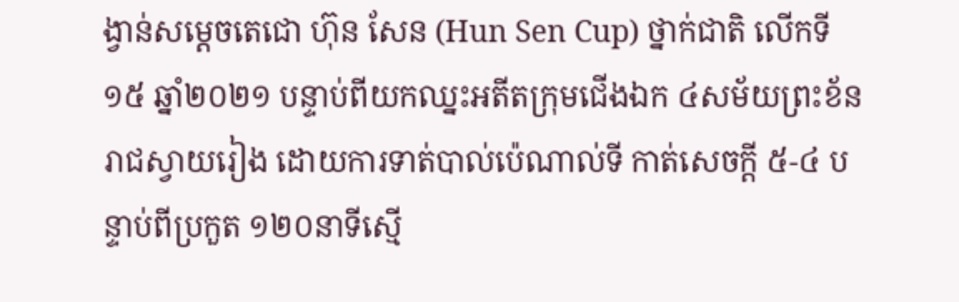ង្វាន់សម្ដេចតេជោ ហ៊ុន សែន (Hun Sen Cup) ថ្នាក់ជាតិ លើកទី១៥ ឆ្នាំ២០២១ បន្ទាប់ពីយកឈ្នះអតីតក្រុមជើងឯក ៤សម័យព្រះខ័នរាជស្វាយរៀង ដោយការទាត់បាល់ប៉េណាល់ទី កាត់សេចក្ដី ៥-៤ បន្ទាប់ពីប្រកួត ១២០នាទីស្មើ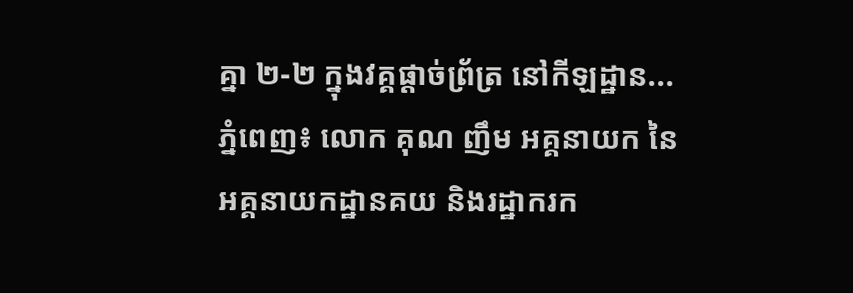គ្នា ២-២ ក្នុងវគ្គផ្ដាច់ព្រ័ត្រ នៅកីឡដ្ឋាន...
ភ្នំពេញ៖ លោក គុណ ញឹម អគ្គនាយក នៃអគ្គនាយកដ្ឋានគយ និងរដ្ឋាករក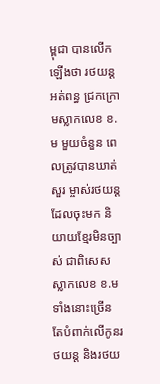ម្ពុជា បានលើកឡើងថា រថយន្តអត់ពន្ធ ជ្រកក្រោមស្លាកលេខ ខ.ម មួយចំនួន ពេលត្រូវបានឃាត់សួរ ម្ចាស់រថយន្តដែលចុះមក និយាយខ្មែរមិនច្បាស់ ជាពិសេស ស្លាកលេខ ខ.ម ទាំងនោះច្រើន តែបំពាក់លើកូនរថយន្ត និងរថយ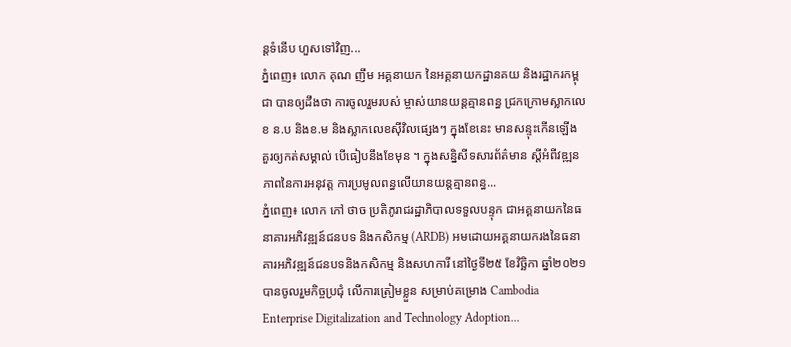ន្តទំនើប ហួសទៅវិញ...
ភ្នំពេញ៖ លោក គុណ ញឹម អគ្គនាយក នៃអគ្គនាយកដ្ឋានគយ និងរដ្ឋាករកម្ពុជា បានឲ្យដឹងថា ការចូលរួមរបស់ ម្ចាស់យានយន្តគ្មានពន្ធ ជ្រកក្រោមស្លាកលេខ ន.ប និងខ.ម និងស្លាកលេខស៊ីវិលផ្សេងៗ ក្នុងខែនេះ មានសន្ទុះកើនឡើង គួរឲ្យកត់សម្គាល់ បើធៀបនឹងខែមុន ។ ក្នុងសន្និសីទសារព័ត៌មាន ស្តីអំពីវឌ្ឍនភាពនៃការអនុវត្ត ការប្រមូលពន្ធលើយានយន្តគ្មានពន្ធ...
ភ្នំពេញ៖ លោក កៅ ថាច ប្រតិភូរាជរដ្ឋាភិបាលទទួលបន្ទុក ជាអគ្គនាយកនៃធនាគារអភិវឌ្ឍន៍ជនបទ និងកសិកម្ម (ARDB) អមដោយអគ្គនាយករងនៃធនាគារអភិវឌ្ឍន៍ជនបទនិងកសិកម្ម និងសហការី នៅថ្ងៃទី២៥ ខែវិច្ឆិកា ឆ្នាំ២០២១ បានចូលរួមកិច្ចប្រជុំ លើការត្រៀមខ្លួន សម្រាប់គម្រោង Cambodia Enterprise Digitalization and Technology Adoption...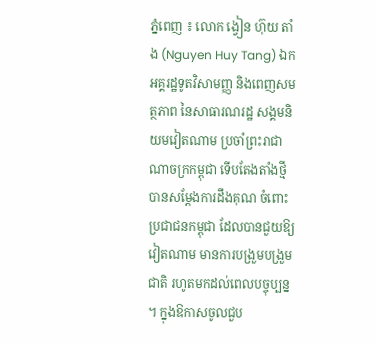ភ្នំពេញ ៖ លោក ង្វៀន ហ៊ុយ តាំង (Nguyen Huy Tang) ឯកអគ្គរដ្ឋទូតវិសាមញ្ញ និងពេញសមត្ថភាព នៃសាធារណរដ្ឋ សង្គមនិយមវៀតណាម ប្រចាំព្រះរាជាណាចក្រកម្ពុជា ទើបតែងតាំងថ្មី បានសម្ដែងការដឹងគុណ ចំពោះប្រជាជនកម្ពុជា ដែលបានជួយឱ្យវៀតណាម មានការបង្រួមបង្រួមជាតិ រហូតមកដល់ពេលបច្ចុប្បន្ន ។ ក្នុងឱកាសចូលជួប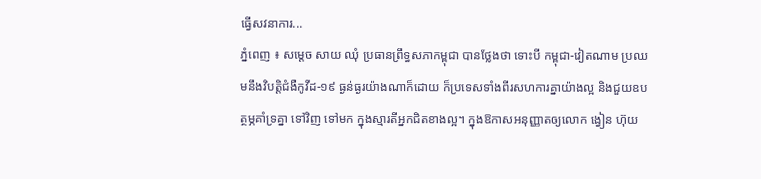ធ្វើសវនាការ...
ភ្នំពេញ ៖ សម្តេច សាយ ឈុំ ប្រធានព្រឹទ្ធសភាកម្ពុជា បានថ្លែងថា ទោះបី កម្ពុជា-វៀតណាម ប្រឈមនឹងវិបត្តិជំងឺកូវីដ-១៩ ធ្ងន់ធ្ងរយ៉ាងណាក៏ដោយ ក៏ប្រទេសទាំងពីរសហការគ្នាយ៉ាងល្អ និងជួយឧបត្ថម្ភគាំទ្រគ្នា ទៅវិញ ទៅមក ក្នុងស្មារតីអ្នកជិតខាងល្អ។ ក្នុងឱកាសអនុញ្ញាតឲ្យលោក ង្វៀន ហ៊ុយ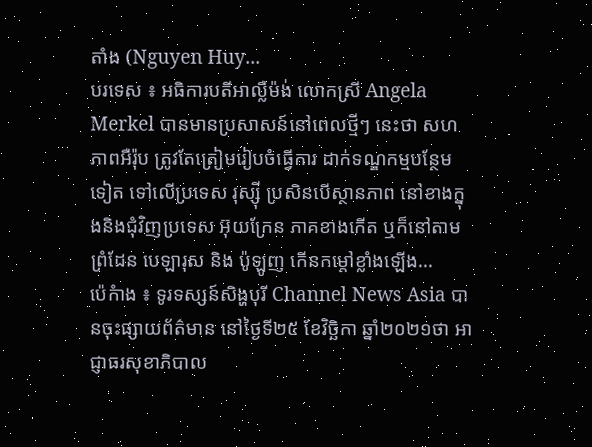តាំង (Nguyen Huy...
បរទេស ៖ អធិការបតីអាល្លឺម៉ង់ លោកស្រី Angela Merkel បានមានប្រសាសន៍នៅពេលថ្មីៗ នេះថា សហភាពអឺរ៉ុប ត្រូវតែត្រៀមរៀបចំធ្វើការ ដាក់ទណ្ឌកម្មបន្ថែមទៀត ទៅលើប្រទេស រុស្ស៊ី ប្រសិនបើស្ថានភាព នៅខាងក្នុងនិងជុំវិញប្រទេស អ៊ុយក្រែន ភាគខាងកើត ឬក៏នៅតាមព្រំដែន បេឡារុស និង ប៉ូឡូញ កើនកម្តៅខ្លាំងឡើង...
ប៉េកំាង ៖ ទូរទស្សន៍សិង្ហបុរី Channel News Asia បានចុះផ្សាយព័ត៌មាន នៅថ្ងៃទី២៥ ខែវិច្ឆិកា ឆ្នាំ២០២១ថា អាជ្ញាធរសុខាភិបាល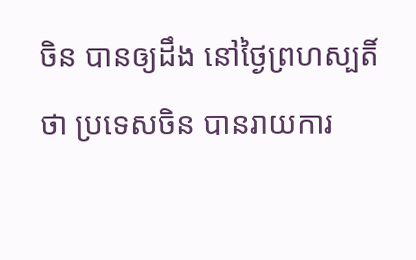ចិន បានឲ្យដឹង នៅថ្ងៃព្រហស្បតិ៍ថា ប្រទេសចិន បានរាយការ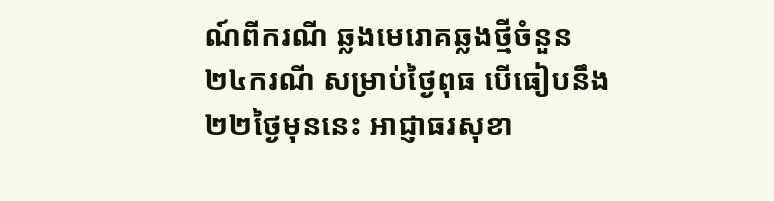ណ៍ពីករណី ឆ្លងមេរោគឆ្លងថ្មីចំនួន ២៤ករណី សម្រាប់ថ្ងៃពុធ បើធៀបនឹង២២ថ្ងៃមុននេះ អាជ្ញាធរសុខា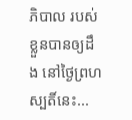ភិបាល របស់ខ្លួនបានឲ្យដឹង នៅថ្ងៃព្រហស្បតិ៍នេះ...